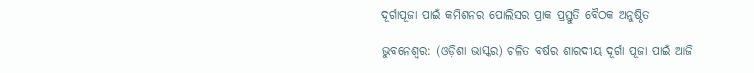ଦୂର୍ଗାପୂଜା ପାଇଁ କମିଶନର ପୋଲିସର ପ୍ରାକ ପ୍ରସ୍ତୁତି ବୈଠକ ଅନୁଷ୍ଠିତ

ଭୁବନେଶ୍ବର: (ଓଡ଼ିଶା ଭାସ୍କର) ଚଳିତ ବର୍ଷର ଶାରଦୀୟ ଦୂର୍ଗା ପୂଜା ପାଇଁ ଆଜି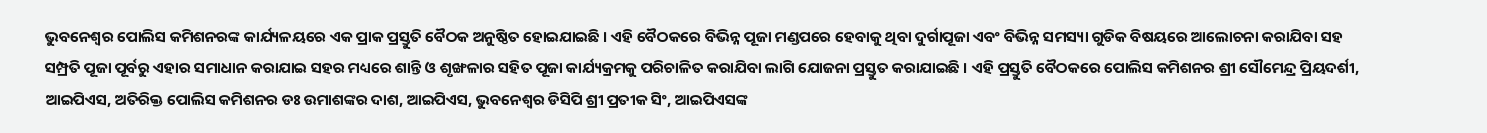ଭୁବନେଶ୍ୱର ପୋଲିସ କମିଶନରଙ୍କ କାର୍ଯ୍ୟଳୟରେ ଏକ ପ୍ରାକ ପ୍ରସ୍ତୁତି ବୈଠକ ଅନୁଷ୍ଠିତ ହୋଇଯାଇଛି । ଏହି ବୈଠକରେ ବିଭିନ୍ନ ପୂଜା ମଣ୍ଡପରେ ହେବାକୁ ଥିବା ଦୁର୍ଗାପୂଜା ଏବଂ ବିଭିନ୍ନ ସମସ୍ୟା ଗୁଡିକ ବିଷୟରେ ଆଲୋଚନା କରାଯିବା ସହ ସମ୍ପ୍ରତି ପୂଜା ପୂର୍ବରୁ ଏହାର ସମାଧାନ କରାଯାଇ ସହର ମଧ୍ୟରେ ଶାନ୍ତି ଓ ଶୃଙ୍ଖଳାର ସହିତ ପୂଜା କାର୍ଯ୍ୟକ୍ରମକୁ ପରିଚାଳିତ କରାଯିବା ଲାଗି ଯୋଜନା ପ୍ରସ୍ତୁତ କରାଯାଇଛି । ଏହି ପ୍ରସ୍ତୁତି ବୈଠକରେ ପୋଲିସ କମିଶନର ଶ୍ରୀ ସୌମେନ୍ଦ୍ର ପ୍ରିୟଦର୍ଶୀ, ଆଇପିଏସ, ଅତିରିକ୍ତ ପୋଲିସ କମିଶନର ଡଃ ଉମାଶଙ୍କର ଦାଶ, ଆଇପିଏସ, ଭୁବନେଶ୍ୱର ଡିସିପି ଶ୍ରୀ ପ୍ରତୀକ ସିଂ, ଆଇପିଏସଙ୍କ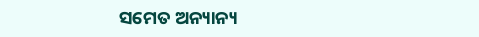ସମେତ ଅନ୍ୟାନ୍ୟ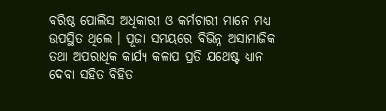ବରିଷ୍ଠ ପୋଲିସ ଅଧିକାରୀ ଓ କର୍ମଚାରୀ ମାନେ ମଧ୍ୟ ଉପସ୍ଥିତ ଥିଲେ । ପୂଜା ସମୟରେ ବିଭିନ୍ନ ଅସାମାଜିକ ତଥା ଅପରାଧିକ କାର୍ଯ୍ୟ କଳାପ ପ୍ରତି ଯଥେଷ୍ଟ ଧ୍ୟାନ ଦେବା ସହିତ ବିହିତ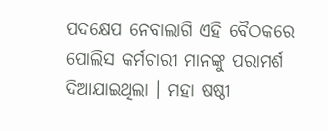ପଦକ୍ଷେପ ନେବାଲାଗି ଏହି ବୈଠକରେ ପୋଲିସ କର୍ମଚାରୀ ମାନଙ୍କୁ ପରାମର୍ଶ ଦିଆଯାଇଥିଲା । ମହା ଷଷ୍ଠୀ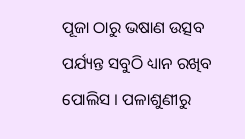ପୂଜା ଠାରୁ ଭଷାଣ ଉତ୍ସବ ପର୍ଯ୍ୟନ୍ତ ସବୁଠି ଧ୍ୟାନ ରଖିବ ପୋଲିସ । ପଳାଶୁଣୀରୁ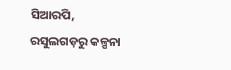ସିଆରପି, ରସୁଲଗଡ଼ରୁ କଳ୍ପନା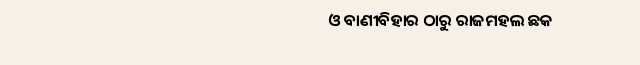ଓ ବାଣୀବିହାର ଠାରୁ ରାଜମହଲ ଛକ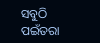ସବୁଠି ପଇଁତରା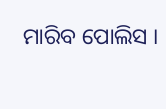ମାରିବ ପୋଲିସ ।